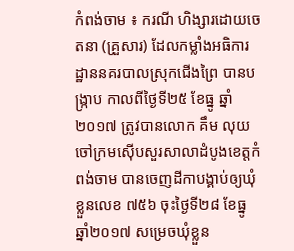កំពង់ចាម ៖ ករណី ហិង្សារដោយចេតនា (គ្រួសារ) ដែលកម្លាំងអធិការដ្ឋាននគរបាលស្រុកជើងព្រៃ បានបង្រ្កាប កាលពីថ្ងៃទី២៥ ខែធ្នូ ឆ្នាំ២០១៧ ត្រូវបានលោក គឹម លុយ ចៅក្រមស៊ើបសួរសាលាដំបូងខេត្តកំពង់ចាម បានចេញដីកាបង្គាប់ឲ្យឃុំខ្លួនលេខ ៧៥៦ ចុះថ្ងៃទី២៨ ខែធ្នូ ឆ្នាំ២០១៧ សម្រេចឃុំខ្លួន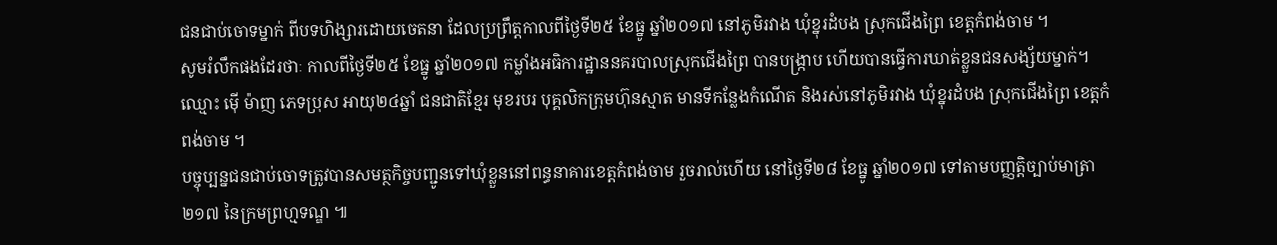ជនជាប់ចោទម្នាក់ ពីបទហិង្សារដោយចេតនា ដែលប្រព្រឹត្តកាលពីថ្ងៃទី២៥ ខែធ្នូ ឆ្នាំ២០១៧ នៅភូមិរវាង ឃុំខ្នុរដំបង ស្រុកជើងព្រៃ ខេត្តកំពង់ចាម ។
សូមរំលឹកផងដែរថាៈ កាលពីថ្ងៃទី២៥ ខែធ្នូ ឆ្នាំ២០១៧ កម្លាំងអធិការដ្ឋាននគរបាលស្រុកជើងព្រៃ បានបង្រ្កាប ហើយបានធ្វើការឃាត់ខ្លួនជនសង្ស័យម្នាក់។
ឈ្មោះ ម៉ើ ម៉ាញ ភេទប្រុស អាយុ២៤ឆ្នាំ ជនជាតិខ្មែរ មុខរបរ បុគ្គលិកក្រុមហ៊ុនស្មាត មានទីកន្លែងកំណើត និងរស់នៅភូមិរវាង ឃុំខ្នុរដំបង ស្រុកជើងព្រៃ ខេត្តកំពង់ចាម ។
បច្ចុប្បន្នជនជាប់ចោទត្រូវបានសមត្ថកិច្ចបញ្ជូនទៅឃុំខ្លួននៅពន្ធនាគារខេត្តកំពង់ចាម រួចរាល់ហើយ នៅថ្ងៃទី២៨ ខែធ្នូ ឆ្នាំ២០១៧ ទៅតាមបញ្ញត្តិច្បាប់មាត្រា ២១៧ នៃក្រមព្រហ្មទណ្ឌ ៕